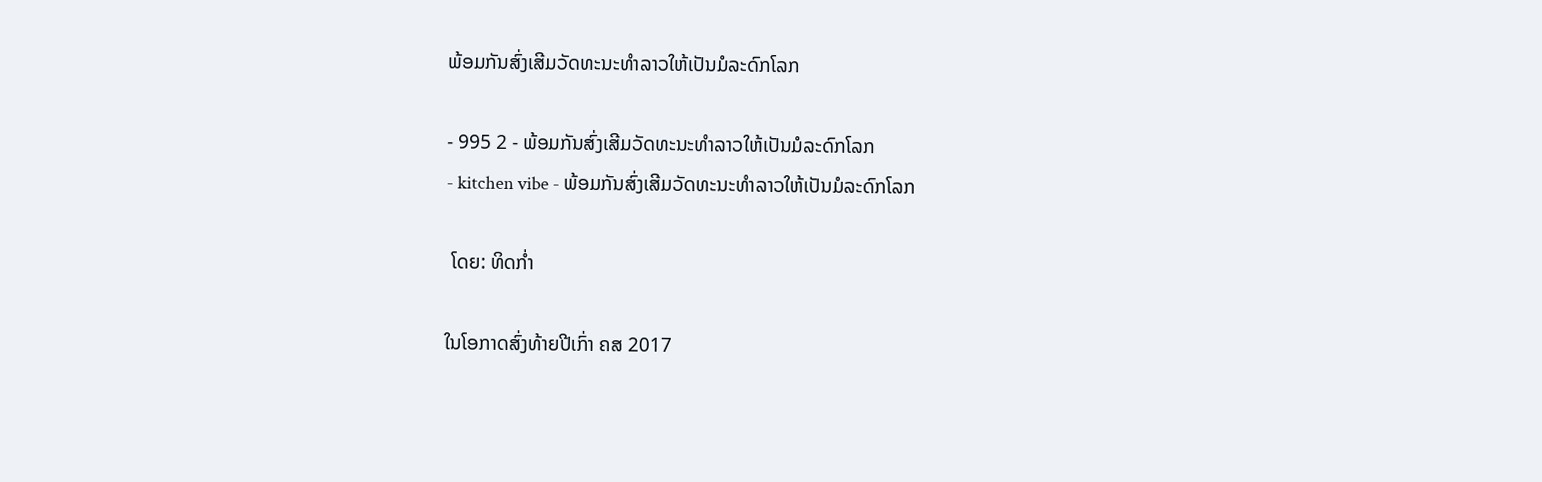ພ້ອມກັນສົ່ງເສີມວັດທະນະທຳລາວໃຫ້ເປັນມໍລະດົກໂລກ

- 995 2 - ພ້ອມກັນສົ່ງເສີມວັດທະນະທຳລາວໃຫ້ເປັນມໍລະດົກໂລກ
- kitchen vibe - ພ້ອມກັນສົ່ງເສີມວັດທະນະທຳລາວໃຫ້ເປັນມໍລະດົກໂລກ

 ໂດຍ: ທິດກ່ຳ

ໃນໂອກາດສົ່ງທ້າຍປີເກົ່າ ຄສ 2017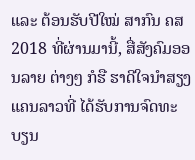ແລະ ຕ້ອນຮັບປີໃໝ່ ສາກົນ ຄສ 2018 ທີ່ຜ່ານມານີ້, ສື່ສັງຄົມອອນລາຍ ຕ່າງໆ ກໍຮື ຮາດີໃຈນຳສຽງແຄນລາວທີ່ ໄດ້ຮັບການຈົດທະບຽນ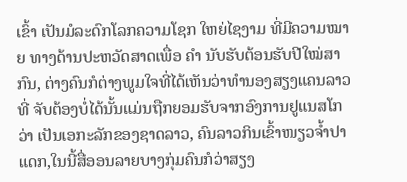ເຂົ້າ ເປັນມໍລະດົກໂລກຄວາມໂຊກ ໃຫຍ່ໄຊງາມ ທີ່ມີຄວາມໝາຍ ທາງດ້ານປະຫວັດສາດເພື່ອ ຄຳ ນັບຮັບຕ້ອນຮັບປີໃໝ່ສາກົນ, ຕ່າງຄົນກໍຕ່າງພູມໃຈທີ່ໄດ້ເຫັນວ່າທຳນອງສຽງແຄນລາວ ທີ່ ຈັບຕ້ອງບໍ່ໄດ້ນັ້ນແມ່ນຖືກຍອມຮັບຈາກອົງການຢູແນສໂກວ່າ ເປັນເອກະລັກຂອງຊາດລາວ, ຄົນລາວກິນເຂົ້າໜຽວຈ້ຳປາ ແດກ,ໃນນີ້ສື່ອອນລາຍບາງກຸ່ມຄົນກໍວ່າສຽງ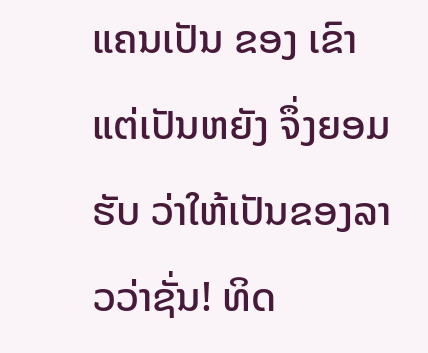ແຄນເປັນ ຂອງ ເຂົາແຕ່ເປັນຫຍັງ ຈຶ່ງຍອມຮັບ ວ່າໃຫ້ເປັນຂອງລາວວ່າຊັ່ນ! ທິດ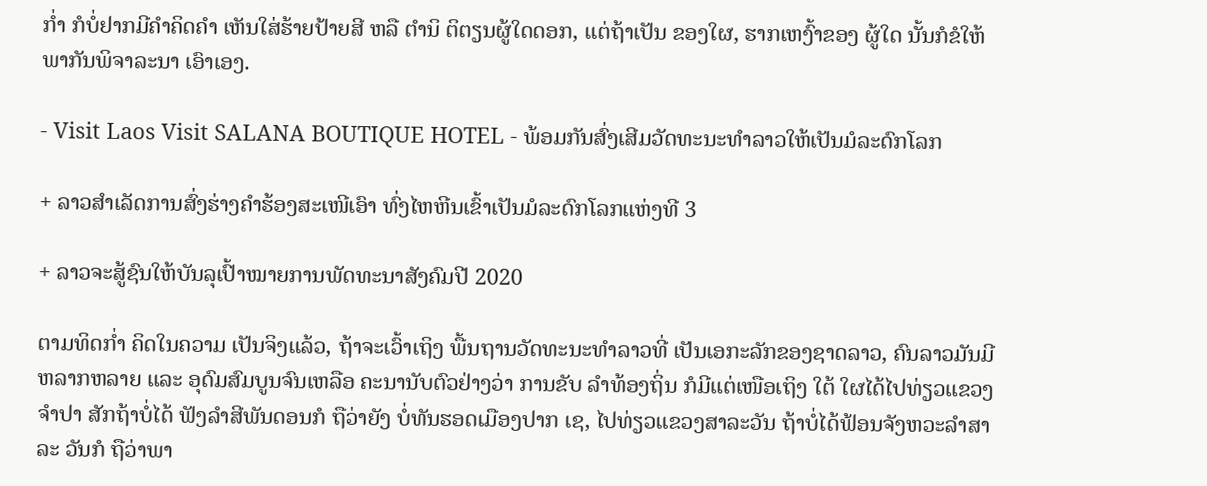ກ່ຳ ກໍບໍ່ຢາກມີຄຳຄິດຄຳ ເຫັນໃສ່ຮ້າຍປ້າຍສີ ຫລື ຕຳນິ ຕິຕຽນຜູ້ໃດດອກ, ແຕ່ຖ້າເປັນ ຂອງໃຜ, ຮາກເຫງົ້າຂອງ ຜູ້ໃດ ນັ້ນກໍຂໍໃຫ້ພາກັນພິຈາລະນາ ເອົາເອງ.

- Visit Laos Visit SALANA BOUTIQUE HOTEL - ພ້ອມກັນສົ່ງເສີມວັດທະນະທຳລາວໃຫ້ເປັນມໍລະດົກໂລກ

+ ລາວສຳເລັດການສົ່ງຮ່າງຄຳຮ້ອງສະເໜີເອົາ ທົ່ງໄຫຫີນເຂົ້າເປັນມໍລະດົກໂລກແຫ່ງທີ 3

+ ລາວຈະສູ້ຊົນໃຫ້ບັນລຸເປົ້າໝາຍການພັດທະນາສັງຄົມປີ 2020

ຕາມທິດກ່ຳ ຄິດໃນຄວາມ ເປັນຈິງແລ້ວ, ຖ້າຈະເວົ້າເຖິງ ພື້ນຖານວັດທະນະທຳລາວທີ່ ເປັນເອກະລັກຂອງຊາດລາວ, ຄົນລາວມັນມີຫລາກຫລາຍ ແລະ ອຸດົມສົມບູນຈົນເຫລືອ ຄະນານັບຕົວຢ່າງວ່າ ການຂັບ ລຳທ້ອງຖິ່ນ ກໍມີແຕ່ເໜືອເຖິງ ໃຕ້ ໃຜໄດ້ໄປທ່ຽວແຂວງຈຳປາ ສັກຖ້າບໍ່ໄດ້ ຟັງລຳສີພັນດອນກໍ ຖືວ່າຍັງ ບໍ່ທັນຮອດເມືອງປາກ ເຊ, ໄປທ່ຽວແຂວງສາລະວັນ ຖ້າບໍ່ໄດ້ຟ້ອນຈັງຫວະລຳສາລະ ວັນກໍ ຖືວ່າພາ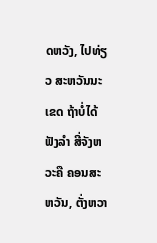ດຫວັງ, ໄປທ່ຽວ ສະຫວັນນະເຂດ ຖ້າບໍ່ໄດ້ຟັງລຳ ສີ່ຈັງຫວະຄື ຄອນສະຫວັນ, ຕັ່ງຫວາ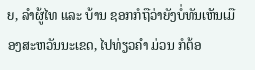ຍ, ລຳຜູ້ໄທ ແລະ ບ້ານ ຊອກກໍຖືວ່າຍັງບໍ່ທັນເຫັນເມືອງສະຫວັນນະເຂດ, ໄປທ່ຽວຄຳ ມ່ວນ ກໍຕ້ອ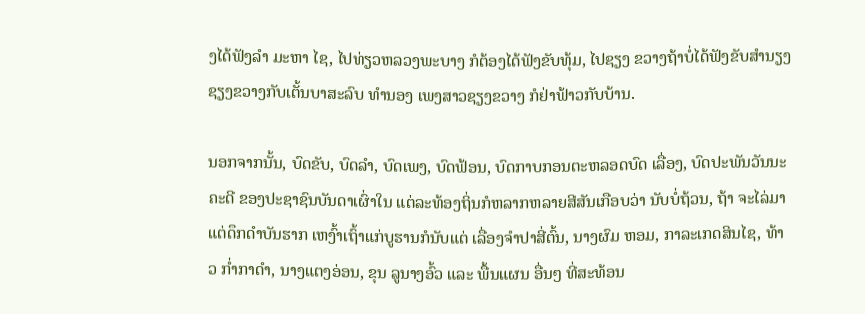ງໄດ້ຟັງລຳ ມະຫາ ໄຊ, ໄປທ່ຽວຫລວງພະບາງ ກໍຕ້ອງໄດ້ຟັງຂັບທຸ້ມ, ໄປຊຽງ ຂວາງຖ້າບໍ່ໄດ້ຟັງຂັບສຳນຽງ ຊຽງຂວາງກັບເຕັ້ນບາສະລົບ ທຳນອງ ເພງສາວຊຽງຂວາງ ກໍຢ່າຟ້າວກັບບ້ານ.

ນອກຈາກນັ້ນ, ບົດຂັບ, ບົດລຳ, ບົດເພງ, ບົດຟ້ອນ, ບົດກາບກອນຕະຫລອດບົດ ເລື່ອງ, ບົດປະພັນວັນນະຄະດີ ຂອງປະຊາຊົນບັນດາເຜົ່າໃນ ແຕ່ລະທ້ອງຖິ່ນກໍຫລາກຫລາຍສີສັນເກືອບວ່າ ນັບບໍ່ຖ້ວນ, ຖ້າ ຈະໄລ່ມາແຕ່ດຶກດຳບັນຮາກ ເຫງົ້າເຖົ້າແກ່ບູຮານກໍນັບແຕ່ ເລື່ອງຈຳປາສີ່ຕົ້ນ, ນາງຜົມ ຫອມ, ກາລະເກດສິນໄຊ, ທ້າວ ກ່ຳກາດຳ, ນາງແຕງອ່ອນ, ຂຸນ ລູນາງອົ້ວ ແລະ ພື້ນແຜນ ອື່ນໆ ທີ່ສະທ້ອນ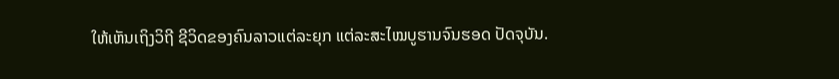ໃຫ້ເຫັນເຖິງວິຖີ ຊີວິດຂອງຄົນລາວແຕ່ລະຍຸກ ແຕ່ລະສະໄໝບູຮານຈົນຮອດ ປັດຈຸບັນ.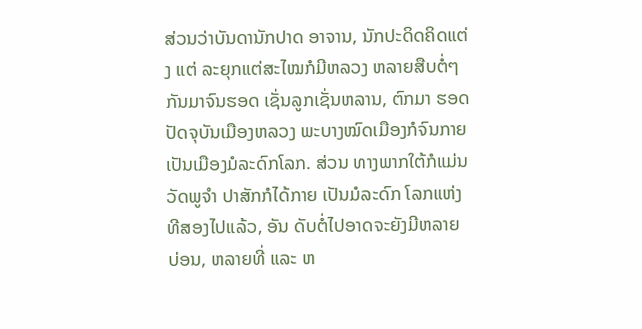ສ່ວນວ່າບັນດານັກປາດ ອາຈານ, ນັກປະດິດຄິດແຕ່ງ ແຕ່ ລະຍຸກແຕ່ສະໄໝກໍມີຫລວງ ຫລາຍສືບຕໍ່ໆກັນມາຈົນຮອດ ເຊັ່ນລູກເຊັ່ນຫລານ, ຕົກມາ ຮອດປັດຈຸບັນເມືອງຫລວງ ພະບາງໝົດເມືອງກໍຈົນກາຍ ເປັນເມືອງມໍລະດົກໂລກ. ສ່ວນ ທາງພາກໃຕ້ກໍແມ່ນວັດພູຈຳ ປາສັກກໍໄດ້ກາຍ ເປັນມໍລະດົກ ໂລກແຫ່ງທີສອງໄປແລ້ວ, ອັນ ດັບຕໍ່ໄປອາດຈະຍັງມີຫລາຍ ບ່ອນ, ຫລາຍທີ່ ແລະ ຫ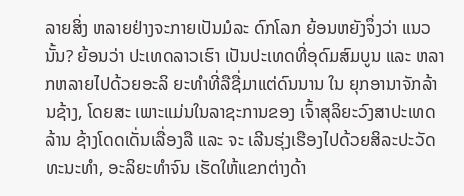ລາຍສິ່ງ ຫລາຍຢ່າງຈະກາຍເປັນມໍລະ ດົກໂລກ ຍ້ອນຫຍັງຈຶ່ງວ່າ ແນວ ນັ້ນ? ຍ້ອນວ່າ ປະເທດລາວເຮົາ ເປັນປະເທດທີ່ອຸດົມສົມບູນ ແລະ ຫລາກຫລາຍໄປດ້ວຍອະລິ ຍະທຳທີ່ລືຊື່ມາແຕ່ດົນນານ ໃນ ຍຸກອານາຈັກລ້ານຊ້າງ, ໂດຍສະ ເພາະແມ່ນໃນລາຊະການຂອງ ເຈົ້າສຸລິຍະວົງສາປະເທດລ້ານ ຊ້າງໂດດເດັ່ນເລື່ອງລື ແລະ ຈະ ເລີນຮຸ່ງເຮືອງໄປດ້ວຍສິລະປະວັດທະນະທຳ, ອະລິຍະທຳຈົນ ເຮັດໃຫ້ແຂກຕ່າງດ້າ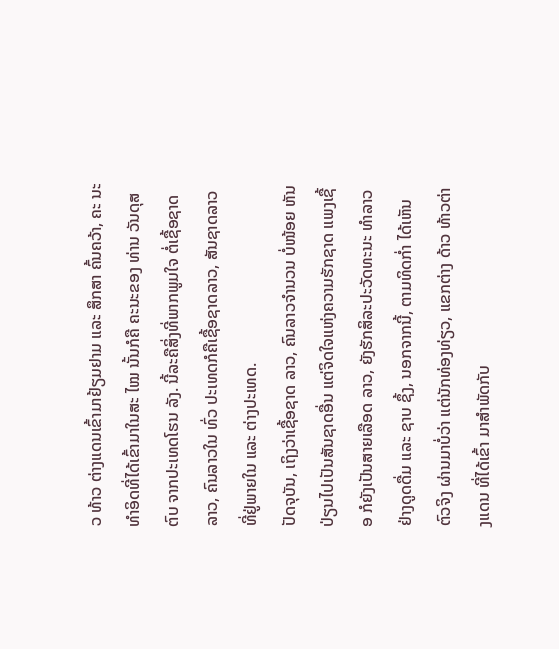ວ ທ້າວ ຕ່າງແດນເຂົ້າມາຢ້ຽມຢາມ ແລະ ສຶກສາ ຄົ້ນຄວ້າ, ຄະ ນະທຳອິດທີ່ໄດ້ເຂົ້າມາໃນສະ ໄໝ ນັ້ນກໍຄື ຄະນະຂອງ ທ່ານ ວັນດຸສຕົບ ຈາກປະເທດໂຮນ ລັງ. ນີ້ລະຄືສິ່ງທີ່ພາກພູມໃຈ ຕໍ່ເຊື້ອຊາດລາວ, ຄົນລາວໃນ ທົ່ວ ປະເທດກໍຄືເຊື້ອຊາດລາວ, ສັນຊາດລາວທີ່ຢູ່ພາຍໃນ ແລະ ຕ່າງປະເທດ.
ປັດຈຸບັນ, ເຖິງວ່າເຊື້ອຊາດ ລາວ, ຄົນລາວຈຳນວນ ບໍ່ໜ້ອຍ ຫັນປ່ຽນໄປເປັນສັນຊາດອື່ນ ແຕ່ຈິດໃຈແຫ່ງຄວາມຮັກຊາດ ແພງເຊື້ອ ກໍຍັງເປັນສາຍເລືອດ ລາວ, ຍັງຮັກສິລະປະວັດທະນະ ທຳລາວຢ່າງດູດດື່ມ ແລະ ຊາບ ຊຶ້ງ, ນອກຈາກນີ້, ຕາມທິດກ່ຳ ໄດ້ເຫັນຕົວຈິງ ຜ່ານມາບໍ່ວ່າ ແຕ່ນັກທ່ອງທ່ຽວ, ແຂກຕ່າງ ດ້າວ ທ້າວຕ່າງແດນ ທີ່ໄດ້ເຂົ້າ ມາສຳພັດກັບ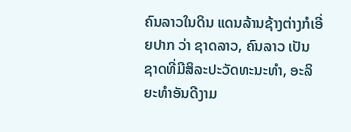ຄົນລາວໃນດິນ ແດນລ້ານຊ້າງຕ່າງກໍເອີ່ຍປາກ ວ່າ ຊາດລາວ, ຄົນລາວ ເປັນ ຊາດທີ່ມີສິລະປະວັດທະນະທຳ, ອະລິຍະທຳອັນດີງາມ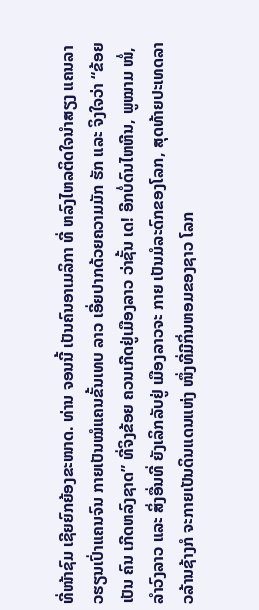ທີ່ໜ້າຊົມ ເຊີຍຍົກຍ້ອງຂະໜາດ. ທ່ານ ຈອນນີ້ ເປັນຄົນອາເມລິກາ ທີ່ ຫລົງໄຫລຕິດໃຈນຳສຽງ ແຄນລາວຮຽນເປົ່າແຄນຈົນ ກາຍເປັນໝໍແຄນຂັ້ນເທບ ລາວ ເອີ່ຍປາກດ້ວຍຄວາມມັກ ຮັກ ແລະ ຈິງໃຈວ່າ “ຂ້ອຍເປັນ ຄົນ ເກີດຫລົງຊາດ” ທີ່ຈິງຂ້ອຍ ຄວນເກີດຢູ່ເມືອງລາວ ວ່າຊັ້ນ ເດ! ອີກບໍ່ດົນໄຫຫີນ, ພູໝາມ ໜໍ່, ລຳວົງລາວ ແລະ ສິ່ງອື່ນທີ່ ຍັງເລິກລັບຢູ່ ເມືອງລາວຈະ ກາຍ ເປັນມໍລະດົກຂອງໂລກ, ສຸດທ້າຍປະເທດລາວລ້ານຊ້າງກໍ ຈະກາຍເປັນດິນແດນແຫ່ງ ໜຶ່ງທີ່ມີກິ່ນຫອມຂອງຊາວ ໂລກ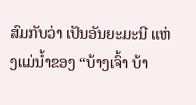ສົມກັບວ່າ ເປັນອັນຍະມະນີ ແຫ່ງແມ່ນ້ຳຂອງ “ບ້າງເຈົ້າ ບ້າ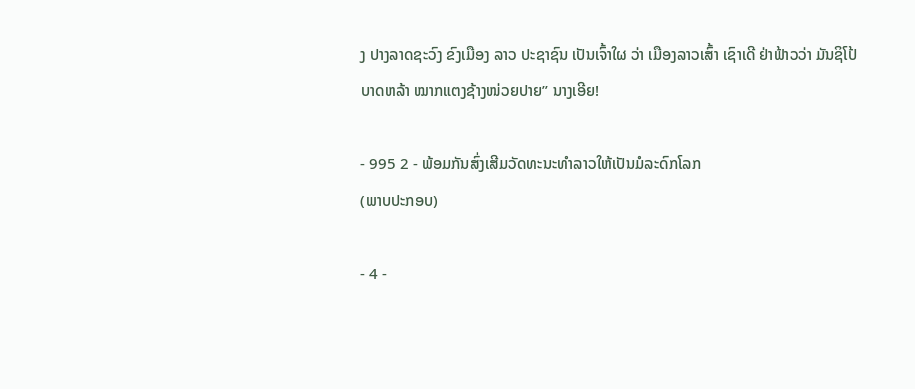ງ ປາງລາດຊະວົງ ຂົງເມືອງ ລາວ ປະຊາຊົນ ເປັນເຈົ້າໃຜ ວ່າ ເມືອງລາວເສົ້າ ເຊົາເດີ ຢ່າຟ້າວວ່າ ມັນຊິໂປ້ບາດຫລ້າ ໝາກແຕງຊ້າງໜ່ວຍປາຍ” ນາງເອີຍ!

- 995 2 - ພ້ອມກັນສົ່ງເສີມວັດທະນະທຳລາວໃຫ້ເປັນມໍລະດົກໂລກ
(ພາບປະກອບ)

- 4 -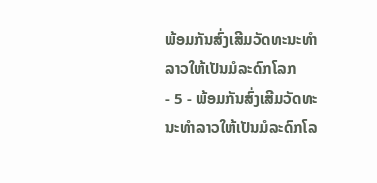ພ້ອມກັນສົ່ງເສີມວັດທະນະທຳລາວໃຫ້ເປັນມໍລະດົກໂລກ
- 5 - ພ້ອມກັນສົ່ງເສີມວັດທະນະທຳລາວໃຫ້ເປັນມໍລະດົກໂລ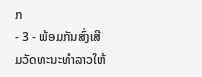ກ
- 3 - ພ້ອມກັນສົ່ງເສີມວັດທະນະທຳລາວໃຫ້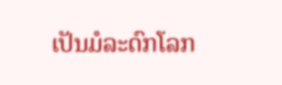ເປັນມໍລະດົກໂລກ